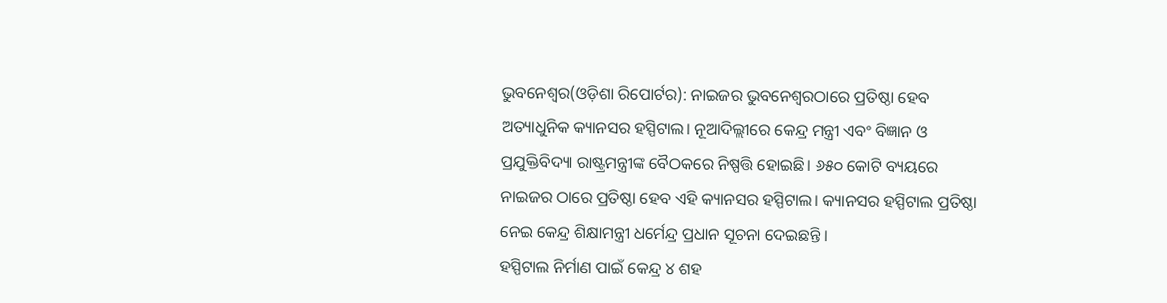ଭୁବନେଶ୍ୱର(ଓଡ଼ିଶା ରିପୋର୍ଟର): ନାଇଜର ଭୁବନେଶ୍ୱରଠାରେ ପ୍ରତିଷ୍ଠା ହେବ ଅତ୍ୟାଧୁନିକ କ୍ୟାନସର ହସ୍ପିଟାଲ। ନୂଆଦିଲ୍ଲୀରେ କେନ୍ଦ୍ର ମନ୍ତ୍ରୀ ଏବଂ ବିଜ୍ଞାନ ଓ ପ୍ରଯୁକ୍ତିବିଦ୍ୟା ରାଷ୍ଟ୍ରମନ୍ତ୍ରୀଙ୍କ ବୈଠକରେ ନିଷ୍ପତ୍ତି ହୋଇଛି। ୬୫୦ କୋଟି ବ୍ୟୟରେ ନାଇଜର ଠାରେ ପ୍ରତିଷ୍ଠା ହେବ ଏହି କ୍ୟାନସର ହସ୍ପିଟାଲ। କ୍ୟାନସର ହସ୍ପିଟାଲ ପ୍ରତିଷ୍ଠା ନେଇ କେନ୍ଦ୍ର ଶିକ୍ଷାମନ୍ତ୍ରୀ ଧର୍ମେନ୍ଦ୍ର ପ୍ରଧାନ ସୂଚନା ଦେଇଛନ୍ତି ।
ହସ୍ପିଟାଲ ନିର୍ମାଣ ପାଇଁ କେନ୍ଦ୍ର ୪ ଶହ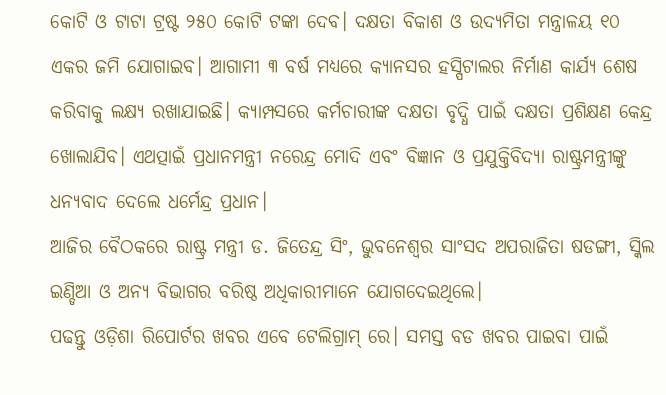କୋଟି ଓ ଟାଟା ଟ୍ରଷ୍ଟ ୨୫୦ କୋଟି ଟଙ୍କା ଦେବ। ଦକ୍ଷତା ବିକାଶ ଓ ଉଦ୍ୟମିତା ମନ୍ତ୍ରାଳୟ ୧୦ ଏକର ଜମି ଯୋଗାଇବ। ଆଗାମୀ ୩ ବର୍ଷ ମଧ୍ୟରେ କ୍ୟାନସର ହସ୍ପିଟାଲର ନିର୍ମାଣ କାର୍ଯ୍ୟ ଶେଷ କରିବାକୁ ଲକ୍ଷ୍ୟ ରଖାଯାଇଛି। କ୍ୟାମ୍ପସରେ କର୍ମଚାରୀଙ୍କ ଦକ୍ଷତା ବୃଦ୍ଧି ପାଇଁ ଦକ୍ଷତା ପ୍ରଶିକ୍ଷଣ କେନ୍ଦ୍ର ଖୋଲାଯିବ। ଏଥତ୍ପାଇଁ ପ୍ରଧାନମନ୍ତ୍ରୀ ନରେନ୍ଦ୍ର ମୋଦି ଏବଂ ବିଜ୍ଞାନ ଓ ପ୍ରଯୁକ୍ତିବିଦ୍ୟା ରାଷ୍ଟ୍ରମନ୍ତ୍ରୀଙ୍କୁ ଧନ୍ୟବାଦ ଦେଲେ ଧର୍ମେନ୍ଦ୍ର ପ୍ରଧାନ।
ଆଜିର ବୈଠକରେ ରାଷ୍ଟ୍ର ମନ୍ତ୍ରୀ ଡ. ଜିତେନ୍ଦ୍ର ସିଂ, ଭୁବନେଶ୍ୱର ସାଂସଦ ଅପରାଜିତା ଷଡଙ୍ଗୀ, ସ୍କିଲ ଇଣ୍ଡିଆ ଓ ଅନ୍ୟ ବିଭାଗର ବରିଷ୍ଠ ଅଧିକାରୀମାନେ ଯୋଗଦେଇଥିଲେ।
ପଢନ୍ତୁ ଓଡ଼ିଶା ରିପୋର୍ଟର ଖବର ଏବେ ଟେଲିଗ୍ରାମ୍ ରେ। ସମସ୍ତ ବଡ ଖବର ପାଇବା ପାଇଁ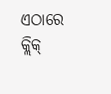ଏଠାରେ କ୍ଲିକ୍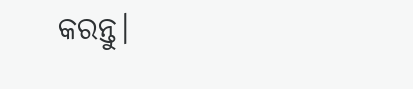କରନ୍ତୁ।